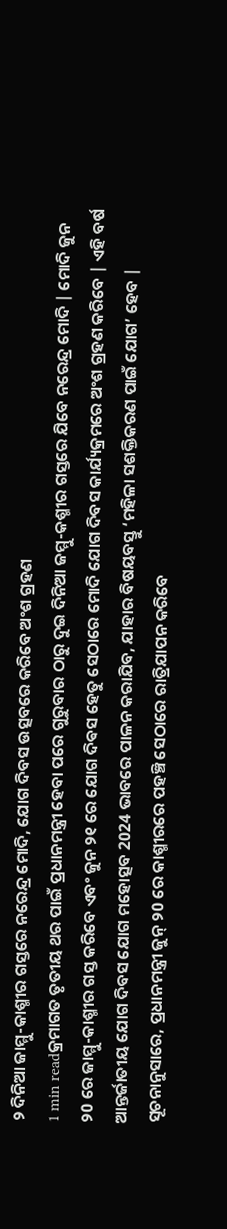୨ ଦିନିଆ ଜାମ୍ମୁ-କାଶ୍ମୀର ଗସ୍ତରେ ନରେନ୍ଦ୍ର ମୋଦି, ଯୋଗ ଦିବସ ଉତ୍ସବରେ କରିବେ ଅଂଶ ଗ୍ରହଣ
1 min readକ୍ରମାଗତ ତୃତୀୟ ଥର ପାଇଁ ପ୍ରଧାନମନ୍ତ୍ରୀ ହେବା ପରେ ଗୁରୁବାର ଠାରୁ ଦୁଇ ଦିନିଆ ଜମ୍ମୁ-କଶ୍ମୀର ଗସ୍ତରେ ଯିବେ ନରେନ୍ଦ୍ର ମୋଦି | ମୋଦି ଜୁନ ୨0 ରେ ଜାମ୍ମୁ-କାଶ୍ମୀର ଗସ୍ତ କରିବେ ଏବଂ ଜୁନ ୨୧ ରେ ଯୋଗ ଦିଵସ ହେତୁ ସେଠାରେ ମୋଦି ଯୋଗ ଦିବସ କାର୍ଯ୍ୟକ୍ରମରେ ଅଂଶ ଗ୍ରହଣ କରିବେ | ଏହି ବର୍ଷ ଆନ୍ତର୍ଜାତୀୟ ଯୋଗ ଦିବସ ଯୋଗ ମହୋତ୍ସବ 2024 ଭାବରେ ପାଳନ କରାଯିବ, ଯାହାର ବିଷୟବସ୍ତୁ ‘ମହିଳା ସଶକ୍ତିକରଣ ପାଇଁ ଯୋଗ’ ହେବ |
ସୂଚନାନୁସାରେ, ପ୍ରଧାନମନ୍ତ୍ରୀ ଜୁନ୍ ୨0 ରେ କାଶ୍ମୀରରେ ପହଞ୍ଚି ସେଠାରେ ରାତ୍ରିଯାପନ କରିବେ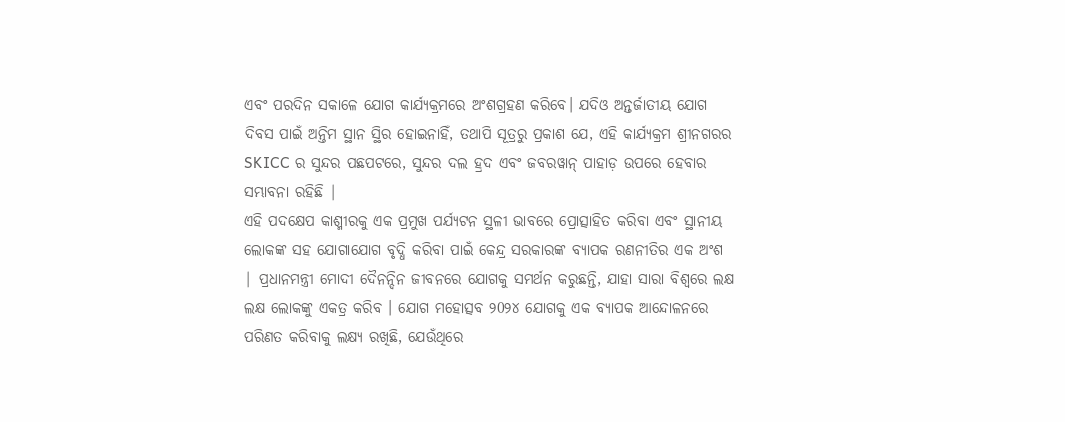ଏବଂ ପରଦିନ ସକାଳେ ଯୋଗ କାର୍ଯ୍ୟକ୍ରମରେ ଅଂଶଗ୍ରହଣ କରିବେ। ଯଦିଓ ଅନ୍ତର୍ଜାତୀୟ ଯୋଗ ଦିବସ ପାଇଁ ଅନ୍ତିମ ସ୍ଥାନ ସ୍ଥିର ହୋଇନାହିଁ, ତଥାପି ସୂତ୍ରରୁ ପ୍ରକାଶ ଯେ, ଏହି କାର୍ଯ୍ୟକ୍ରମ ଶ୍ରୀନଗରର SKICC ର ସୁନ୍ଦର ପଛପଟରେ, ସୁନ୍ଦର ଦଲ ହ୍ରଦ ଏବଂ ଜବରୱାନ୍ ପାହାଡ଼ ଉପରେ ହେବାର ସମ୍ଭାବନା ରହିଛି |
ଏହି ପଦକ୍ଷେପ କାଶ୍ମୀରକୁ ଏକ ପ୍ରମୁଖ ପର୍ଯ୍ୟଟନ ସ୍ଥଳୀ ଭାବରେ ପ୍ରୋତ୍ସାହିତ କରିବା ଏବଂ ସ୍ଥାନୀୟ ଲୋକଙ୍କ ସହ ଯୋଗାଯୋଗ ବୃଦ୍ଧି କରିବା ପାଇଁ କେନ୍ଦ୍ର ସରକାରଙ୍କ ବ୍ୟାପକ ରଣନୀତିର ଏକ ଅଂଶ | ପ୍ରଧାନମନ୍ତ୍ରୀ ମୋଦୀ ଦୈନନ୍ଦିନ ଜୀବନରେ ଯୋଗକୁ ସମର୍ଥନ କରୁଛନ୍ତି, ଯାହା ସାରା ବିଶ୍ୱରେ ଲକ୍ଷ ଲକ୍ଷ ଲୋକଙ୍କୁ ଏକତ୍ର କରିବ । ଯୋଗ ମହୋତ୍ସବ ୨0୨୪ ଯୋଗକୁ ଏକ ବ୍ୟାପକ ଆନ୍ଦୋଳନରେ ପରିଣତ କରିବାକୁ ଲକ୍ଷ୍ୟ ରଖିଛି, ଯେଉଁଥିରେ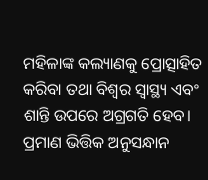ମହିଳାଙ୍କ କଲ୍ୟାଣକୁ ପ୍ରୋତ୍ସାହିତ କରିବା ତଥା ବିଶ୍ୱର ସ୍ୱାସ୍ଥ୍ୟ ଏବଂ ଶାନ୍ତି ଉପରେ ଅଗ୍ରଗତି ହେବ। ପ୍ରମାଣ ଭିତ୍ତିକ ଅନୁସନ୍ଧାନ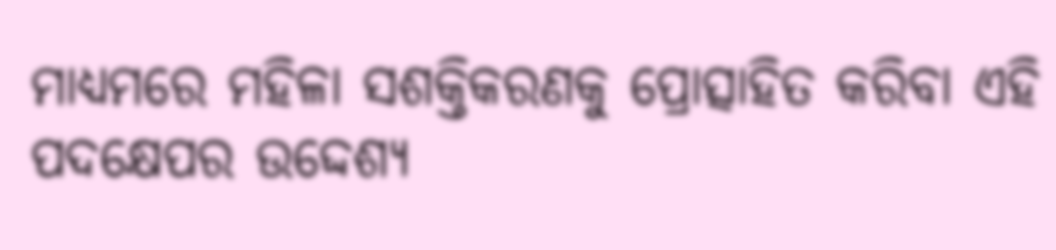ମାଧ୍ୟମରେ ମହିଳା ସଶକ୍ତିକରଣକୁ ପ୍ରୋତ୍ସାହିତ କରିବା ଏହି ପଦକ୍ଷେପର ଉଦ୍ଦେଶ୍ୟ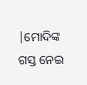|ମୋଦିଙ୍କ ଗସ୍ତ ନେଇ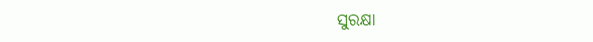ସୁରକ୍ଷା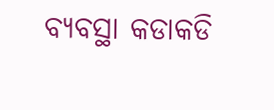ବ୍ୟବସ୍ଥା କଡାକଡି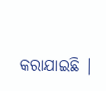କରାଯାଇଛି |